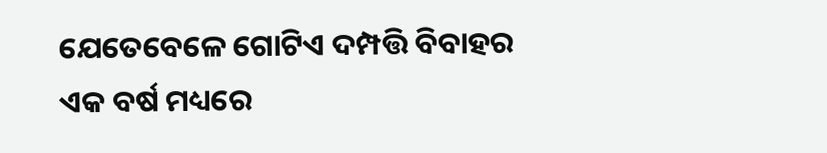ଯେତେବେଳେ ଗୋଟିଏ ଦମ୍ପତ୍ତି ବିବାହର ଏକ ବର୍ଷ ମଧ୍ୟରେ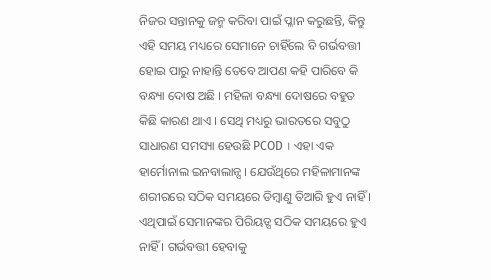ନିଜର ସନ୍ତାନକୁ ଜନ୍ମ କରିବା ପାଇଁ ପ୍ଳାନ କରୁଛନ୍ତି, କିନ୍ତୁ ଏହି ସମୟ ମଧ୍ୟରେ ସେମାନେ ଚାହିଁଲେ ବି ଗର୍ଭବତ୍ତୀ ହୋଇ ପାରୁ ନାହାନ୍ତି ତେବେ ଆପଣ କହି ପାରିବେ କି ବନ୍ଧ୍ୟା ଦୋଷ ଅଛି । ମହିଳା ବନ୍ଧ୍ୟା ଦୋଷରେ ବହୁତ କିଛି କାରଣ ଥାଏ । ସେଥି ମଧ୍ୟରୁ ଭାରତରେ ସବୁଠୁ ସାଧାରଣ ସମସ୍ୟା ହେଉଛି PCOD । ଏହା ଏକ ହାର୍ମୋନାଲ ଇନବାଲାନ୍ସ । ଯେଉଁଥିରେ ମହିଳାମାନଙ୍କ ଶରୀରରେ ସଠିକ ସମୟରେ ଡିମ୍ବାଣୁ ତିଆରି ହୁଏ ନାହିଁ ।
ଏଥିପାଇଁ ସେମାନଙ୍କର ପିରିୟଡ୍ସ ସଠିକ ସମୟରେ ହୁଏ ନାହିଁ । ଗର୍ଭବତ୍ତୀ ହେବାକୁ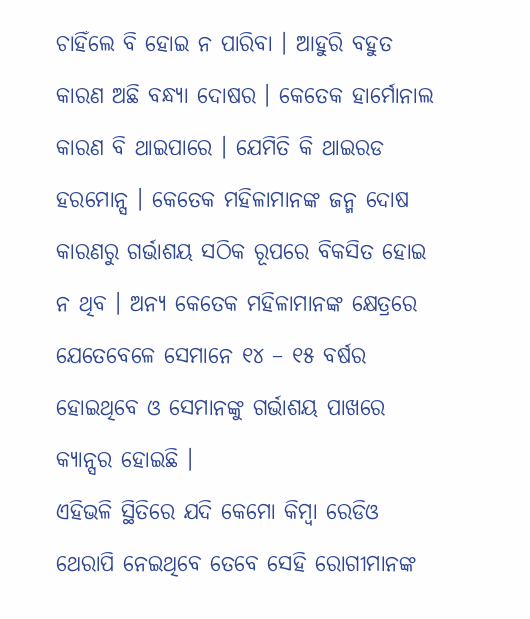ଚାହିଁଲେ ବି ହୋଇ ନ ପାରିବା । ଆହୁରି ବହୁତ କାରଣ ଅଛି ବନ୍ଧ୍ୟା ଦୋଷର । କେତେକ ହାର୍ମୋନାଲ କାରଣ ବି ଥାଇପାରେ । ଯେମିତି କି ଥାଇରଡ ହରମୋନ୍ସ । କେତେକ ମହିଳାମାନଙ୍କ ଜନ୍ମ ଦୋଷ କାରଣରୁ ଗର୍ଭାଶୟ ସଠିକ ରୂପରେ ବିକସିତ ହୋଇ ନ ଥିବ । ଅନ୍ୟ କେତେକ ମହିଳାମାନଙ୍କ କ୍ଷେତ୍ରରେ ଯେତେବେଳେ ସେମାନେ ୧୪ – ୧୫ ବର୍ଷର ହୋଇଥିବେ ଓ ସେମାନଙ୍କୁ ଗର୍ଭାଶୟ ପାଖରେ କ୍ୟାନ୍ସର ହୋଇଛି ।
ଏହିଭଳି ସ୍ଥିତିରେ ଯଦି କେମୋ କିମ୍ବା ରେଡିଓ ଥେରାପି ନେଇଥିବେ ତେବେ ସେହି ରୋଗୀମାନଙ୍କ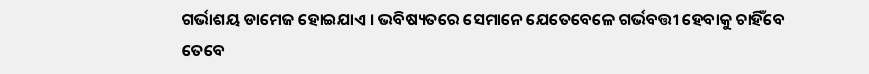ଗର୍ଭାଶୟ ଡାମେଜ ହୋଇଯାଏ । ଭବିଷ୍ୟତରେ ସେମାନେ ଯେତେବେଳେ ଗର୍ଭବତ୍ତୀ ହେବାକୁ ଚାହିଁବେ ତେବେ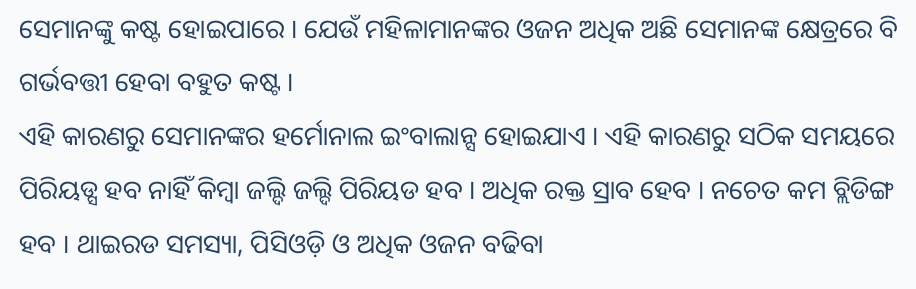ସେମାନଙ୍କୁ କଷ୍ଟ ହୋଇପାରେ । ଯେଉଁ ମହିଳାମାନଙ୍କର ଓଜନ ଅଧିକ ଅଛି ସେମାନଙ୍କ କ୍ଷେତ୍ରରେ ବି ଗର୍ଭବତ୍ତୀ ହେବା ବହୁତ କଷ୍ଟ ।
ଏହି କାରଣରୁ ସେମାନଙ୍କର ହର୍ମୋନାଲ ଇଂବାଲାନ୍ସ ହୋଇଯାଏ । ଏହି କାରଣରୁ ସଠିକ ସମୟରେ ପିରିୟଡ୍ସ ହବ ନାହିଁ କିମ୍ବା ଜଲ୍ଦି ଜଲ୍ଦି ପିରିୟଡ ହବ । ଅଧିକ ରକ୍ତ ସ୍ରାବ ହେବ । ନଚେତ କମ ବ୍ଲିଡିଙ୍ଗ ହବ । ଥାଇରଡ ସମସ୍ୟା, ପିସିଓଡ଼ି ଓ ଅଧିକ ଓଜନ ବଢିବା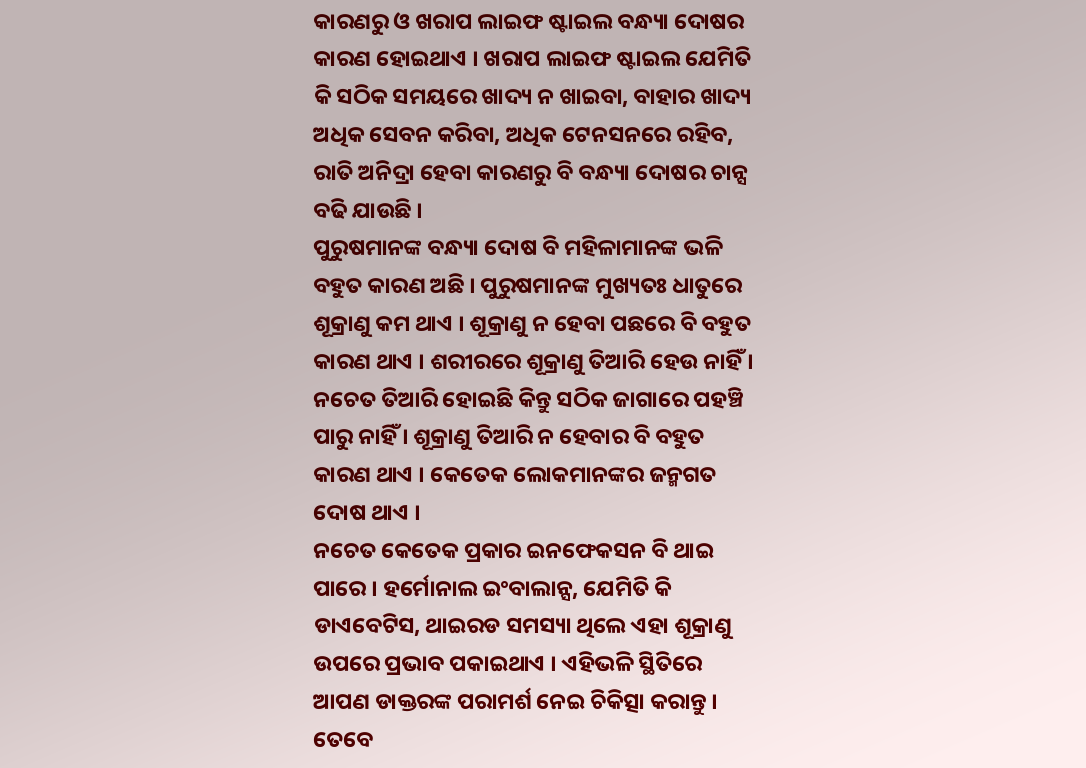କାରଣରୁ ଓ ଖରାପ ଲାଇଫ ଷ୍ଟାଇଲ ବନ୍ଧ୍ୟା ଦୋଷର କାରଣ ହୋଇଥାଏ । ଖରାପ ଲାଇଫ ଷ୍ଟାଇଲ ଯେମିତି କି ସଠିକ ସମୟରେ ଖାଦ୍ୟ ନ ଖାଇବା, ବାହାର ଖାଦ୍ୟ ଅଧିକ ସେବନ କରିବା, ଅଧିକ ଟେନସନରେ ରହିବ, ରାତି ଅନିଦ୍ରା ହେବା କାରଣରୁ ବି ବନ୍ଧ୍ୟା ଦୋଷର ଚାନ୍ସ ବଢି ଯାଉଛି ।
ପୁରୁଷମାନଙ୍କ ବନ୍ଧ୍ୟା ଦୋଷ ବି ମହିଳାମାନଙ୍କ ଭଳି ବହୁତ କାରଣ ଅଛି । ପୁରୁଷମାନଙ୍କ ମୁଖ୍ୟତଃ ଧାତୁରେ ଶୂକ୍ରାଣୁ କମ ଥାଏ । ଶୂକ୍ରାଣୁ ନ ହେବା ପଛରେ ବି ବହୁତ କାରଣ ଥାଏ । ଶରୀରରେ ଶୂକ୍ରାଣୁ ତିଆରି ହେଉ ନାହିଁ । ନଚେତ ତିଆରି ହୋଇଛି କିନ୍ତୁ ସଠିକ ଜାଗାରେ ପହଞ୍ଚି ପାରୁ ନାହିଁ । ଶୂକ୍ରାଣୁ ତିଆରି ନ ହେବାର ବି ବହୁତ କାରଣ ଥାଏ । କେତେକ ଲୋକମାନଙ୍କର ଜନ୍ମଗତ ଦୋଷ ଥାଏ ।
ନଚେତ କେତେକ ପ୍ରକାର ଇନଫେକସନ ବି ଥାଇ ପାରେ । ହର୍ମୋନାଲ ଇଂବାଲାନ୍ସ, ଯେମିତି କି ଡାଏବେଟିସ, ଥାଇରଡ ସମସ୍ୟା ଥିଲେ ଏହା ଶୂକ୍ରାଣୁ ଉପରେ ପ୍ରଭାବ ପକାଇଥାଏ । ଏହିଭଳି ସ୍ଥିତିରେ ଆପଣ ଡାକ୍ତରଙ୍କ ପରାମର୍ଶ ନେଇ ଚିକିତ୍ସା କରାନ୍ତୁ । ତେବେ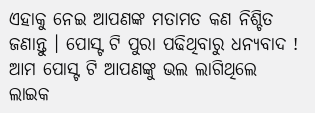ଏହାକୁ ନେଇ ଆପଣଙ୍କ ମତାମତ କଣ ନିଶ୍ଚିତ ଜଣାନ୍ତୁ । ପୋସ୍ଟ ଟି ପୁରା ପଢିଥିବାରୁ ଧନ୍ୟବାଦ ! ଆମ ପୋସ୍ଟ ଟି ଆପଣଙ୍କୁ ଭଲ ଲାଗିଥିଲେ ଲାଇକ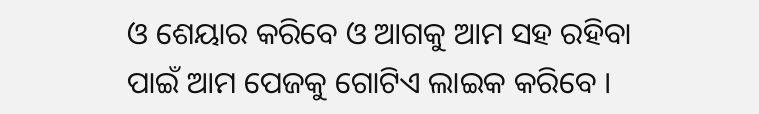ଓ ଶେୟାର କରିବେ ଓ ଆଗକୁ ଆମ ସହ ରହିବା ପାଇଁ ଆମ ପେଜକୁ ଗୋଟିଏ ଲାଇକ କରିବେ ।